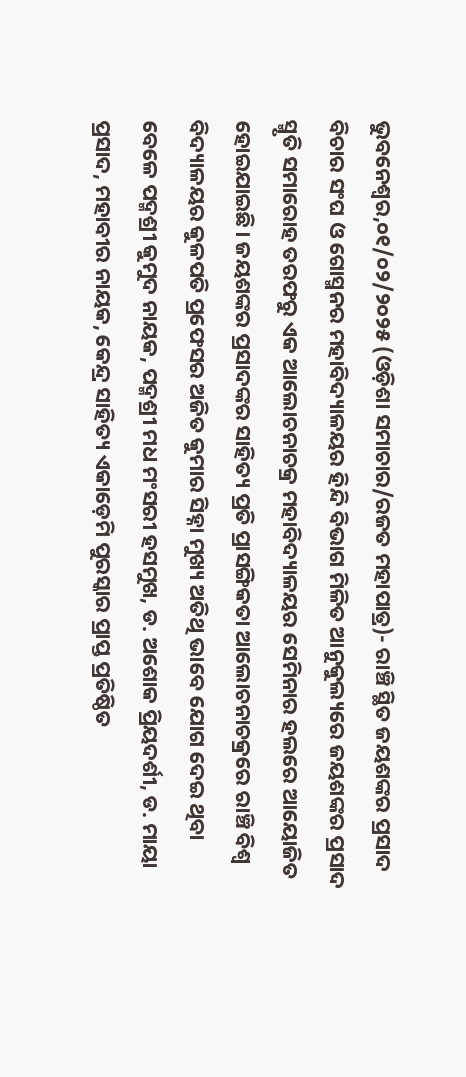ଭୁବନେଶ୍ୱର,୦୧/୦୨/୨୦୨୫ (ଓଡ଼ିଶା ସମାଚାର/ରଜତ ମହାପାତ୍ର)- ରାଞ୍ଚି ସ୍ଥିତ ଜୟଶଙ୍କର ପ୍ରସାଦ ବିଚାର ସଂଘ ଓ ଗୋସ୍ମନର ମହାବିଦ୍ୟାଳୟର ହିନ୍ଦି ବିଭାଗ ମିଳିତ ଆନୁକୁଲ୍ୟରେ ଜୟଶଙ୍କର ପ୍ରସାଦ ସ୍ମୃତି ସମାରୋହ ତରଫରୁ ଏକ ଆଲୋଚନାଚକ୍ର ମହାବିଦ୍ୟାଳୟର ସେମିନାର ହଲରେ ଆୟୋଜିତ ହୋଇଯାଇଛି। ଜୟଶଙ୍କର ପ୍ରସାଦଙ୍କର ସାହିତ୍ୟ ପ୍ରତି ପ୍ରାସଙ୍ଗିକତା ଆଲୋଚନାଚକ୍ରରେ ରାଞ୍ଚି ବିଶ୍ବ ବିଦ୍ୟାଳୟର କୁଳପତି ପ୍ରଫେସର ଅଜିତ କୁମାର ସିହ୍ନା ମୁଖ୍ୟ ଅତିଥି ଭାବେ ଯୋଗ ଦେଇ ଥିବା ବେଳେ ପଦ୍ମଶ୍ରୀ କୁମୁଦ ନାୟକ, ପଦ୍ମଶ୍ରୀ ମଧ ମଂସରୀ ହସମୁଖ, ଡ. ଅଶୋକ ପ୍ରିୟଦର୍ଶୀ, ଡ. ମାୟା ପ୍ରସାଦ, ମହାବୀର ନାୟକ, କେନ୍ଦ୍ର ସାହିତ୍ୟ ଏକାଡ଼େମି ପୁରସ୍କାର ପ୍ରାପ୍ତ ପ୍ରତିଷ୍ଠିତ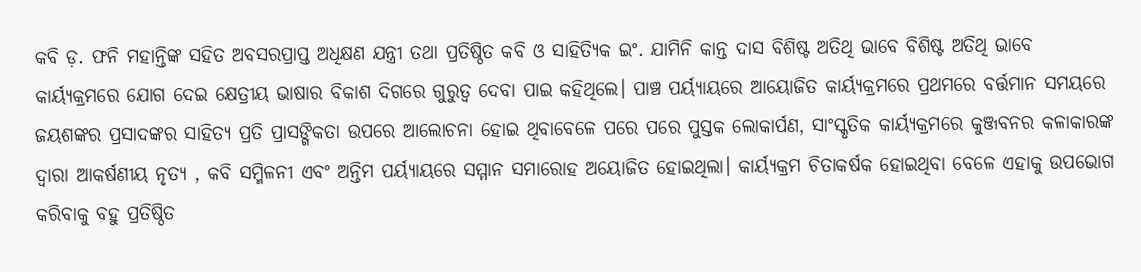କବି ଡ଼. ଫନି ମହାନ୍ତିଙ୍କ ସହିତ ଅବସରପ୍ରାପ୍ତ ଅଧିକ୍ଷଣ ଯନ୍ତ୍ରୀ ତଥା ପ୍ରତିଷ୍ଠିତ କବି ଓ ସାହିତ୍ୟିକ ଇଂ. ଯାମିନି କାନ୍ତ ଦାସ ବିଶିଷ୍ଟ ଅତିଥି ଭାବେ ବିଶିଷ୍ଟ ଅତିଥି ଭାବେ କାର୍ୟ୍ୟକ୍ରମରେ ଯୋଗ ଦେଇ କ୍ଷେତ୍ରୀୟ ଭାଷାର ବିକାଶ ଦିଗରେ ଗୁରୁତ୍ବ ଦେବା ପାଇ କହିଥିଲେ। ପାଞ୍ଚ ପର୍ୟ୍ୟାୟରେ ଆୟୋଜିତ କାର୍ୟ୍ୟକ୍ରମରେ ପ୍ରଥମରେ ବର୍ତ୍ତମାନ ସମୟରେ ଜୟଶଙ୍କର ପ୍ରସାଦଙ୍କର ସାହିତ୍ୟ ପ୍ରତି ପ୍ରାସଙ୍ଗିକତା ଉପରେ ଆଲୋଚନା ହୋଇ ଥିବାବେଳେ ପରେ ପରେ ପୁସ୍ତକ ଲୋକାର୍ପଣ, ସାଂସ୍କୃତିକ କାର୍ୟ୍ୟକ୍ରମରେ କୁଞ୍ଜବନର କଳାକାରଙ୍କ ଦ୍ୱାରା ଆକର୍ଷଣୀୟ ନୃତ୍ୟ , କବି ସମ୍ମିଳନୀ ଏବଂ ଅନ୍ତିମ ପର୍ୟ୍ୟାୟରେ ସମ୍ମାନ ସମାରୋହ ଅୟୋଜିତ ହୋଇଥିଲା। କାର୍ୟ୍ୟକ୍ରମ ଚିତାକର୍ଷକ ହୋଇଥିବା ବେଳେ ଏହାକୁ ଉପଭୋଗ କରିବାକୁ ବହୁ ପ୍ରତିଷ୍ଠିତ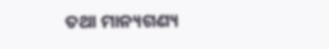ତଥା ମାନ୍ୟଗଣ୍ୟ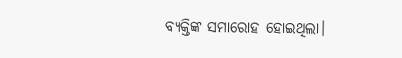ବ୍ୟକ୍ତିଙ୍କ ସମାରୋହ ହୋଇଥିଲା।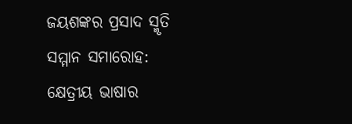ଜୟଶଙ୍କର ପ୍ରସାଦ ସ୍ମୃତି ସମ୍ମାନ ସମାରୋହ: କ୍ଷେତ୍ରୀୟ ଭାଷାର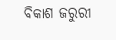ବିକାଶ ଜରୁରୀ